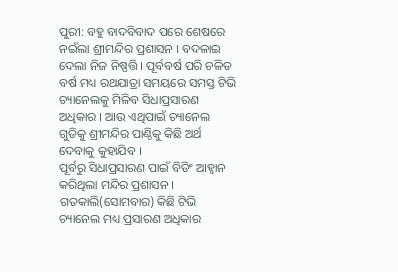ପୁରୀ: ବହୁ ବାଦବିବାଦ ପରେ ଶେଷରେ ନଇଁଲା ଶ୍ରୀମନ୍ଦିର ପ୍ରଶାସନ । ବଦଳାଇ ଦେଲା ନିଜ ନିଷ୍ପତ୍ତି । ପୂର୍ବବର୍ଷ ପରି ଚଳିତ ବର୍ଷ ମଧ୍ୟ ରଥଯାତ୍ରା ସମୟରେ ସମସ୍ତ ଟିଭି ଚ୍ୟାନେଲକୁ ମିଳିବ ସିଧାପ୍ରସାରଣ ଅଧିକାର । ଆଉ ଏଥିପାଇଁ ଚ୍ୟାନେଲ ଗୁଡିକୁ ଶ୍ରୀମନ୍ଦିର ପାଣ୍ଠିକୁ କିଛି ଅର୍ଥ ଦେବାକୁ କୁହାଯିବ ।
ପୂର୍ବରୁ ସିଧାପ୍ରସାରଣ ପାଇଁ ବିଡିଂ ଆହ୍ବାନ କରିଥିଲା ମନ୍ଦିର ପ୍ରଶାସନ । ଗତକାଲି(ସୋମବାର) କିଛି ଟିଭି ଚ୍ୟାନେଲ ମଧ୍ୟ ପ୍ରସାରଣ ଅଧିକାର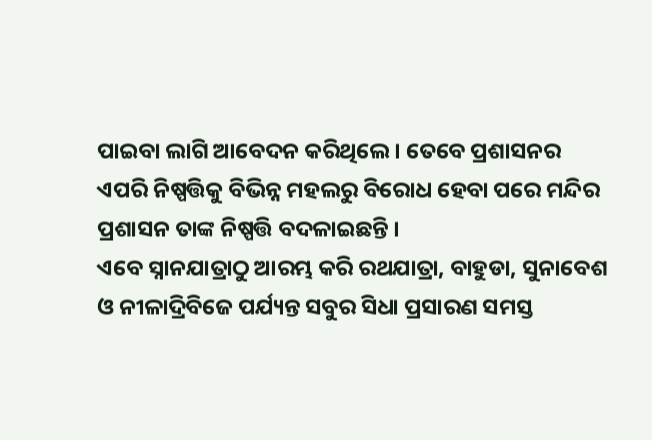ପାଇବା ଲାଗି ଆବେଦନ କରିଥିଲେ । ତେବେ ପ୍ରଶାସନର ଏପରି ନିଷ୍ପତ୍ତିକୁ ବିଭିନ୍ନ ମହଲରୁ ବିରୋଧ ହେବା ପରେ ମନ୍ଦିର ପ୍ରଶାସନ ତାଙ୍କ ନିଷ୍ପତ୍ତି ବଦଳାଇଛନ୍ତି ।
ଏବେ ସ୍ନାନଯାତ୍ରାଠୁ ଆରମ୍ଭ କରି ରଥଯାତ୍ରା, ବାହୁଡା, ସୁନାବେଶ ଓ ନୀଳାଦ୍ରିବିଜେ ପର୍ଯ୍ୟନ୍ତ ସବୁର ସିଧା ପ୍ରସାରଣ ସମସ୍ତ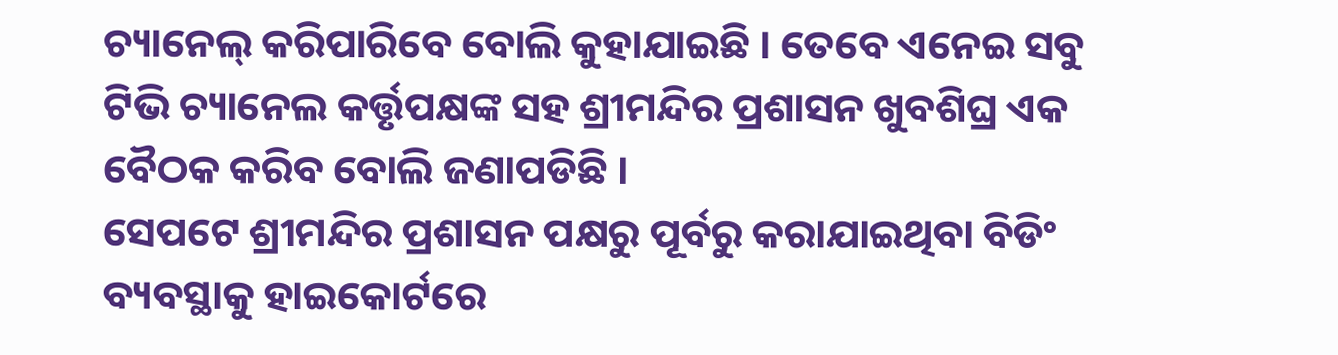ଚ୍ୟାନେଲ୍ କରିପାରିବେ ବୋଲି କୁହାଯାଇଛି । ତେବେ ଏନେଇ ସବୁ ଟିଭି ଚ୍ୟାନେଲ କର୍ତ୍ତୃପକ୍ଷଙ୍କ ସହ ଶ୍ରୀମନ୍ଦିର ପ୍ରଶାସନ ଖୁବଶିଘ୍ର ଏକ ବୈଠକ କରିବ ବୋଲି ଜଣାପଡିଛି ।
ସେପଟେ ଶ୍ରୀମନ୍ଦିର ପ୍ରଶାସନ ପକ୍ଷରୁ ପୂର୍ବରୁ କରାଯାଇଥିବା ବିଡିଂ ବ୍ୟବସ୍ଥାକୁ ହାଇକୋର୍ଟରେ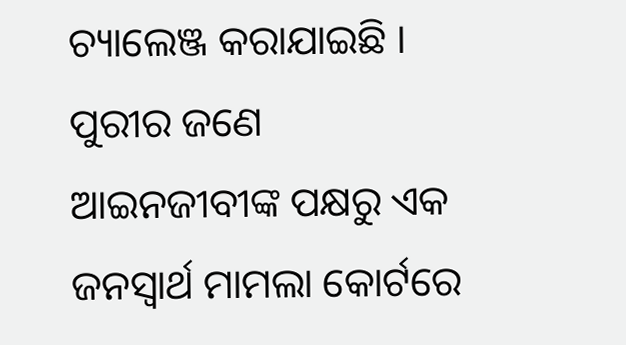ଚ୍ୟାଲେଞ୍ଜ କରାଯାଇଛି । ପୁରୀର ଜଣେ ଆଇନଜୀବୀଙ୍କ ପକ୍ଷରୁ ଏକ ଜନସ୍ବାର୍ଥ ମାମଲା କୋର୍ଟରେ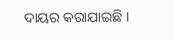ଦାୟର କରାଯାଇଛି ।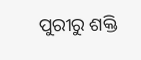ପୁରୀରୁ ଶକ୍ତି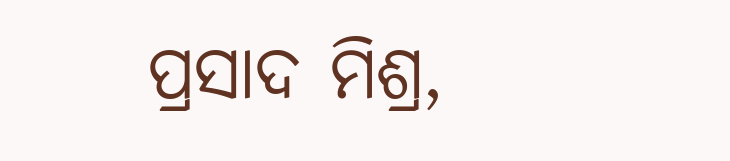ପ୍ରସାଦ ମିଶ୍ର,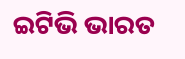ଇଟିଭି ଭାରତ